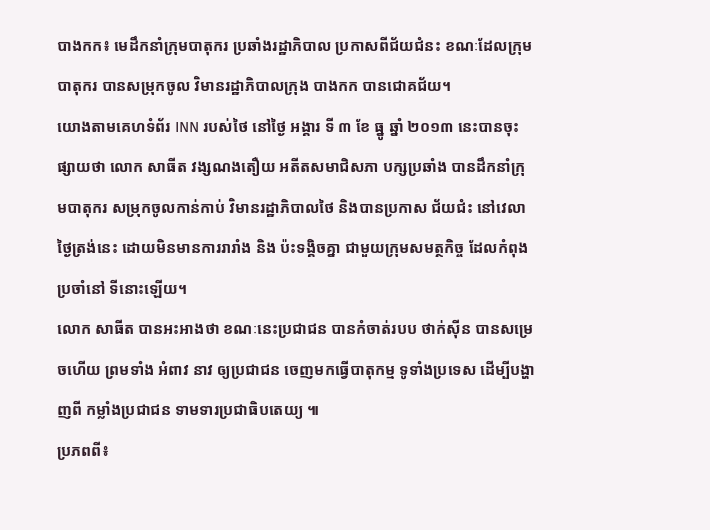បាងកក៖ មេដឹកនាំក្រុមបាតុករ ប្រឆាំងរដ្ឋាភិបាល ប្រកាសពីជ័យជំនះ ខណៈដែលក្រុម បាតុករ បានសម្រុកចូល វិមានរដ្ឋាភិបាលក្រុង បាងកក បានជោគជ័យ។
យោងតាមគេហទំព័រ INN របស់ថៃ នៅថ្ងៃ អង្គារ ទី ៣ ខែ ធ្នូ ឆ្នាំ ២០១៣ នេះបានចុះផ្សាយថា លោក សាធីត វង្សណងតឿយ អតីតសមាជិសភា បក្សប្រឆាំង បានដឹកនាំក្រុមបាតុករ សម្រុកចូលកាន់កាប់ វិមានរដ្ឋាភិបាលថៃ និងបានប្រកាស ជ័យជំះ នៅវេលាថ្ងៃត្រង់នេះ ដោយមិនមានការរារាំង និង ប៉ះទង្គិចគ្នា ជាមួយក្រុមសមត្ថកិច្ច ដែលកំពុងប្រចាំនៅ ទីនោះឡើយ។
លោក សាធីត បានអះអាងថា ខណៈនេះប្រជាជន បានកំចាត់របប ថាក់ស៊ីន បានសម្រេចហើយ ព្រមទាំង អំពាវ នាវ ឲ្យប្រជាជន ចេញមកធ្វើបាតុកម្ម ទូទាំងប្រទេស ដើម្បីបង្ហាញពី កម្លាំងប្រជាជន ទាមទារប្រជាធិបតេយ្យ ៕
ប្រភពពី៖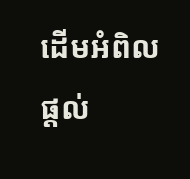ដើមអំពិល
ផ្តល់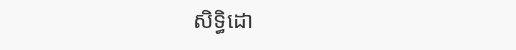សិទ្ធិដោ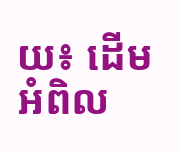យ៖ ដើមអំពិល